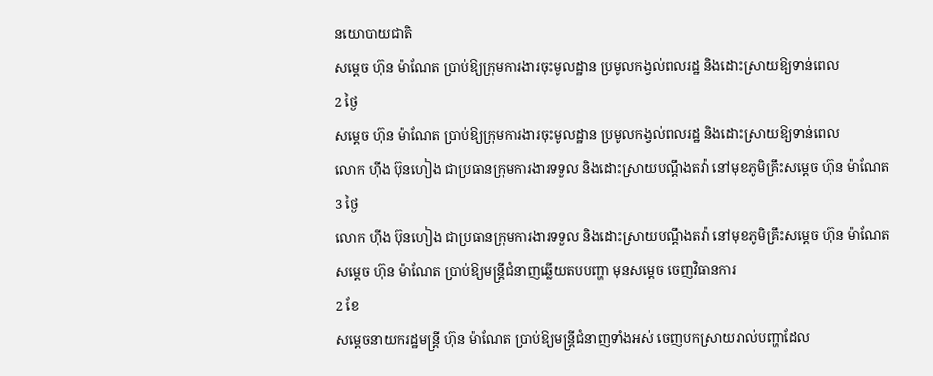នយោបាយជាតិ
សម្ដេច ហ៊ុន ម៉ាណែត ប្រាប់ឱ្យក្រុមការងារចុះមូលដ្ឋាន ប្រមូលកង្វល់ពលរដ្ឋ និងដោះស្រាយឱ្យទាន់ពេល
2 ថ្ងៃ
សម្ដេច ហ៊ុន ម៉ាណែត ប្រាប់ឱ្យក្រុមការងារចុះមូលដ្ឋាន ប្រមូលកង្វល់ពលរដ្ឋ និងដោះស្រាយឱ្យទាន់ពេល
លោក ហ៊ីង ប៊ុនហៀង ជាប្រធានក្រុមការងារទទួល និងដោះស្រាយបណ្ដឹងតវ៉ា នៅមុខភូមិគ្រឹះសម្ដេច ហ៊ុន ម៉ាណែត
3 ថ្ងៃ
លោក ហ៊ីង ប៊ុនហៀង ជាប្រធានក្រុមការងារទទួល និងដោះស្រាយបណ្ដឹងតវ៉ា នៅមុខភូមិគ្រឹះសម្ដេច ហ៊ុន ម៉ាណែត
សម្ដេច ហ៊ុន ម៉ាណែត ប្រាប់ឱ្យមន្ត្រីជំនាញឆ្លើយតបបញ្ហា មុនសម្ដេច ចេញវិធានការ
2 ខែ
សម្ដេចនាយករដ្ឋមន្រ្តី ហ៊ុន ម៉ាណែត ប្រាប់ឱ្យមន្ត្រីជំនាញទាំងអស់ ចេញបកស្រាយរាល់បញ្ហាដែល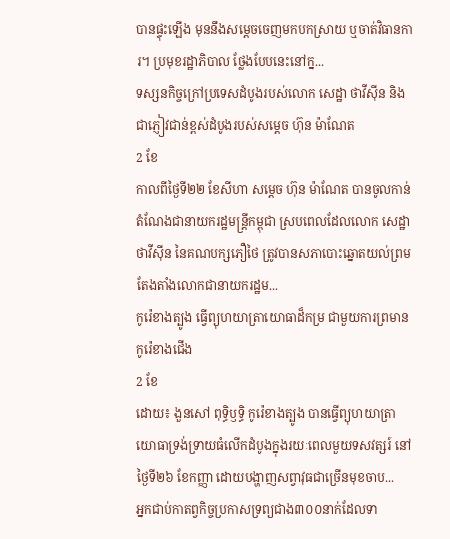បានផ្ទុះឡើង មុននឹងសម្ដេចចេញមកបកស្រាយ ឬចាត់វិធានការ។ ប្រមុខរដ្ឋាភិបាល ថ្លែងបែបនេះនៅក្ន...
ទស្សនកិច្ចក្រៅប្រទេសដំបូងរបស់លោក សេដ្ឋា ថាវីស៊ីន និងជាភ្ញៀវជាន់ខ្ពស់ដំបូងរបស់សម្តេច ហ៊ុន ម៉ាណែត
2 ខែ
កាលពីថ្ងៃទី២២ ខែសីហា សម្តេច ហ៊ុន ម៉ាណែត បានចូលកាន់តំណែងជានាយករដ្ឋមន្ត្រីកម្ពុជា ស្របពេលដែលលោក សេដ្ឋា ថាវីស៊ីន នៃគណបក្សភឿថៃ ត្រូវបានសភាបោះឆ្នោតយល់ព្រមតែងតាំងលោកជានាយករដ្ឋម...
កូរ៉េខាងត្បូង ធ្វើព្យុហយាត្រាយោធាដ៏កម្រ ជាមួយការព្រមានកូរ៉េខាងជើង
2 ខែ
ដោយ៖ ងួនសៅ ពុទ្ធិឫទ្ធិ កូរ៉េខាងត្បូង បានធ្វើព្យុហយាត្រាយោធាទ្រង់ទ្រាយធំលើកដំបូងក្នុងរយៈពេលមួយទសវត្សរ៍ នៅថ្ងៃទី២៦ ខែកញ្ញា ដោយបង្ហាញសព្វាវុធជាច្រើនមុខចាប...
អ្នកជាប់កាតព្វកិច្ចប្រកាសទ្រព្យជាង៣០០នាក់ដែលទា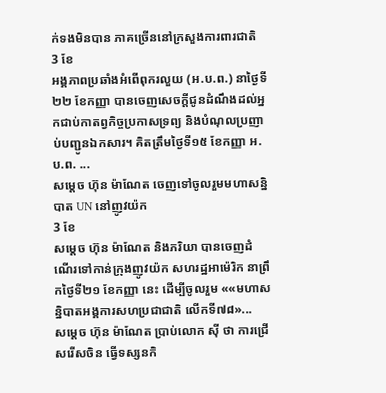ក់ទងមិនបាន ភាគច្រើននៅក្រសួងការពារជាតិ
3 ខែ
អង្គភាពប្រឆាំងអំពើពុករលួយ (អ.ប.ព.) នាថ្ងៃទី២២ ខែកញ្ញា បានចេញសេចក្តីជូនដំណឹងដល់អ្នកជាប់កាតព្វកិច្ចប្រកាសទ្រព្យ និងបំណុលប្រញាប់បញ្ជូនឯកសារ។ គិតត្រឹមថ្ងៃទី១៥ ខែកញ្ញា អ.ប.ព. ...
សម្តេច ហ៊ុន ម៉ាណែត ចេញទៅចូលរួមមហាសន្និបាត UN នៅញូវយ៉ក
3 ខែ
សម្តេច ហ៊ុន ម៉ាណែត និងភរិយា បានចេញដំណើរទៅកាន់ក្រុងញូវយ៉ក សហរដ្ឋអាម៉េរិក នាព្រឹកថ្ងៃទី២១ ខែកញ្ញា នេះ ដើម្បីចូលរួម ««មហាសន្និបាតអង្គការសហប្រជាជាតិ លើកទី៧៨»...
សម្ដេច ហ៊ុន ម៉ាណែត ប្រាប់លោក ស៊ី ថា ការជ្រើសរើសចិន ធ្វើទស្សនកិ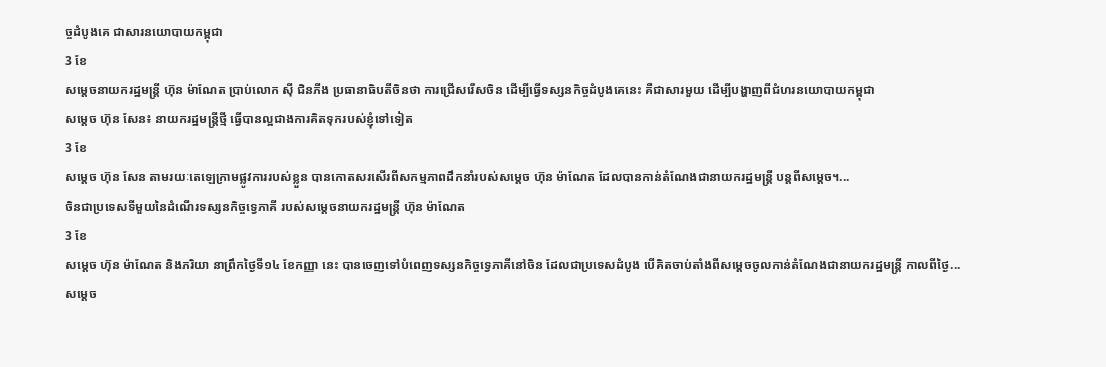ច្ចដំបូងគេ ជាសារនយោបាយកម្ពុជា
3 ខែ
សម្ដេចនាយករដ្ឋមន្រ្តី ហ៊ុន ម៉ាណែត ប្រាប់លោក ស៊ី ជិនភីង ប្រធានាធិបតីចិនថា ការជ្រើសរើសចិន ដើម្បីធ្វើទស្សនកិច្ចដំបូងគេនេះ គឺជាសារមួយ ដើម្បីបង្ហាញពីជំហរនយោបាយកម្ពុជា
សម្តេច ហ៊ុន សែន៖ នាយករដ្ឋមន្ត្រីថ្មី ធ្វើបានល្អជាងការគិតទុករបស់ខ្ញុំទៅទៀត
3 ខែ
សម្តេច ហ៊ុន សែន តាមរយៈតេឡេក្រាមផ្លូវការរបស់ខ្លួន បានកោតសរសើរពីសកម្មភាពដឹកនាំរបស់សម្តេច ហ៊ុន ម៉ាណែត ដែលបានកាន់តំណែងជានាយករដ្ឋមន្ត្រី បន្តពីសម្តេច។...
ចិនជាប្រទេសទីមួយនៃដំណើរទស្សនកិច្ចទ្វេភាគី របស់សម្តេចនាយករដ្ឋមន្ត្រី ហ៊ុន ម៉ាណែត
3 ខែ
សម្តេច ហ៊ុន ម៉ាណែត និងភរិយា នាព្រឹកថ្ងៃទី១៤ ខែកញ្ញា នេះ បានចេញទៅបំពេញទស្សនកិច្ចទ្វេភាគីនៅចិន ដែលជាប្រទេសដំបូង បើគិតចាប់តាំងពីសម្តេចចូលកាន់តំណែងជានាយករដ្ឋមន្ត្រី កាលពីថ្ងៃ...
សម្ដេច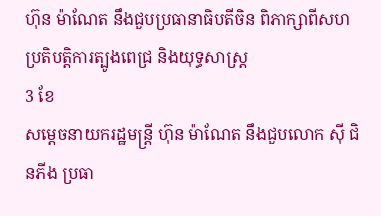ហ៊ុន ម៉ាណែត នឹងជួបប្រធានាធិបតីចិន ពិភាក្សាពីសហប្រតិបត្តិការត្បូងពេជ្រ និងយុទ្ធសាស្រ្ត
3 ខែ
សម្ដេចនាយករដ្ឋមន្រ្តី ហ៊ុន ម៉ាណែត នឹងជួបលោក ស៊ី ជិនភីង ប្រធា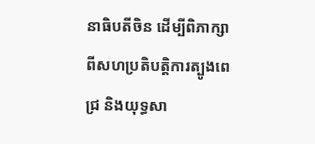នាធិបតីចិន ដើម្បីពិភាក្សាពីសហប្រតិបត្តិការត្បូងពេជ្រ និងយុទ្ធសា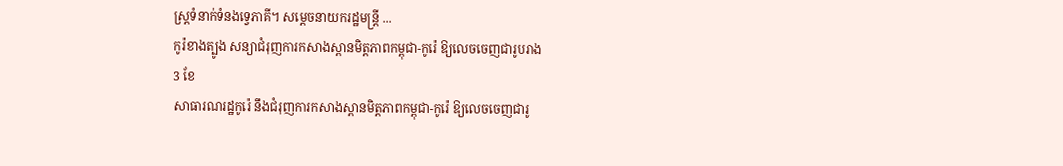ស្រ្តទំនាក់ទំនងទ្វេភាគី។ សម្ដេចនាយករដ្ឋមន្រ្តី ...
កូរ៉ខាងត្បូង សន្យាជំរុញការកសាងស្ពានមិត្តភាពកម្ពុជា-កូរ៉េ ឱ្យលេចចេញជារូបរាង
3 ខែ
សាធារណរដ្ឋកូរ៉េ នឹងជំរុញការកសាងស្ពានមិត្តភាពកម្ពុជា-កូរ៉េ ឱ្យលេចចេញជារូ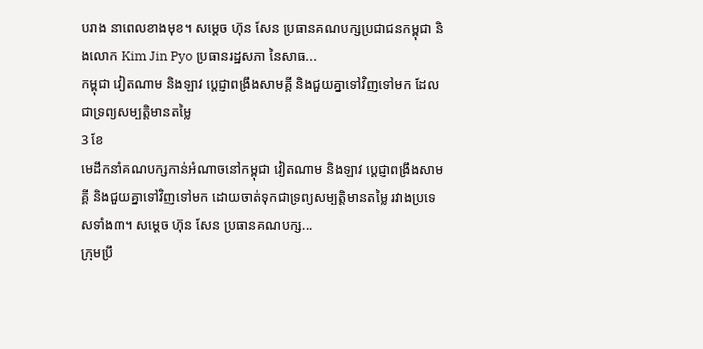បរាង នាពេលខាងមុខ។ សម្ដេច ហ៊ុន សែន ប្រធានគណបក្សប្រជាជនកម្ពុជា និងលោក Kim Jin Pyo ប្រធានរដ្ឋសភា នៃសាធ...
កម្ពុជា វៀតណាម និងឡាវ ប្ដេជ្ញាពង្រឹងសាមគ្គី និងជួយគ្នាទៅវិញទៅមក ដែលជាទ្រព្យសម្បត្តិមានតម្លៃ
3 ខែ
មេដឹកនាំគណបក្សកាន់អំណាចនៅកម្ពុជា វៀតណាម និងឡាវ ប្ដេជ្ញាពង្រឹងសាមគ្គី និងជួយគ្នាទៅវិញទៅមក ដោយចាត់ទុកជាទ្រព្យសម្បត្តិមានតម្លៃ រវាងប្រទេសទាំង៣។ សម្ដេច ហ៊ុន សែន ប្រធានគណបក្ស...
ក្រុមប្រឹ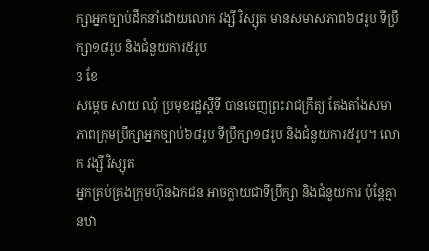ក្សាអ្នកច្បាប់ដឹកនាំដោយលោក វង្សី វិស្សុត មានសមាសភាព៦៨រូប ទីប្រឹក្សា១៨រូប និងជំនួយការ៥រូប
3 ខែ
សម្តេច សាយ ឈុំ ប្រមុខរដ្ឋស្តីទី បានចេញព្រះរាជក្រឹត្យ តែងតាំងសមាភាពក្រុមប្រឹក្សាអ្នកច្បាប់៦៨រូប ទីប្រឹក្សា១៨រូប និងជំនួយការ៥រូប។ លោក វង្សី វិស្សុត
អ្នកគ្រប់គ្រងក្រុមហ៊ុនឯកជន អាចក្លាយជាទីប្រឹក្សា និងជំនួយការ ប៉ុន្តែគ្មានឋា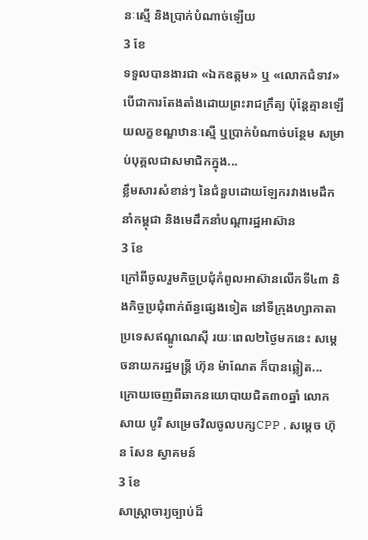នៈស្មើ និងប្រាក់បំណាច់ឡើយ
3 ខែ
ទទួលបានងារជា «ឯកឧត្តម» ឬ «លោកជំទាវ» បើជាការតែងតាំងដោយព្រះរាជក្រឹត្យ ប៉ុន្តែគ្មានឡើយលក្ខខណ្ឌឋានៈស្មើ ឬប្រាក់បំណាច់បន្ថែម សម្រាប់បុគ្គលជាសមាជិកក្នុង...
ខ្លឹមសារសំខាន់ៗ នៃជំនួបដោយឡែករវាងមេដឹកនាំកម្ពុជា និងមេដឹកនាំបណ្ដារដ្ឋអាស៊ាន
3 ខែ
ក្រៅពីចូលរួមកិច្ចប្រជុំកំពូលអាស៊ានលើកទី៤៣ និងកិច្ចប្រជុំពាក់ព័ន្ធផ្សេងទៀត នៅទីក្រុងហ្សាកាតា ប្រទេសឥណ្ឌូណេស៊ី រយៈពេល២ថ្ងៃមកនេះ សម្ដេចនាយករដ្ឋមន្រ្តី ហ៊ុន ម៉ាណែត ក៏បានឆ្លៀត...
ក្រោយចេញពីឆាកនយោបាយជិត៣០ឆ្នាំ លោក សាយ បូរី សម្រេចវិលចូលបក្សCPP , សម្ដេច ហ៊ុន សែន ស្វាគមន៍
3 ខែ
សាស្រ្តាចារ្យច្បាប់ដ៏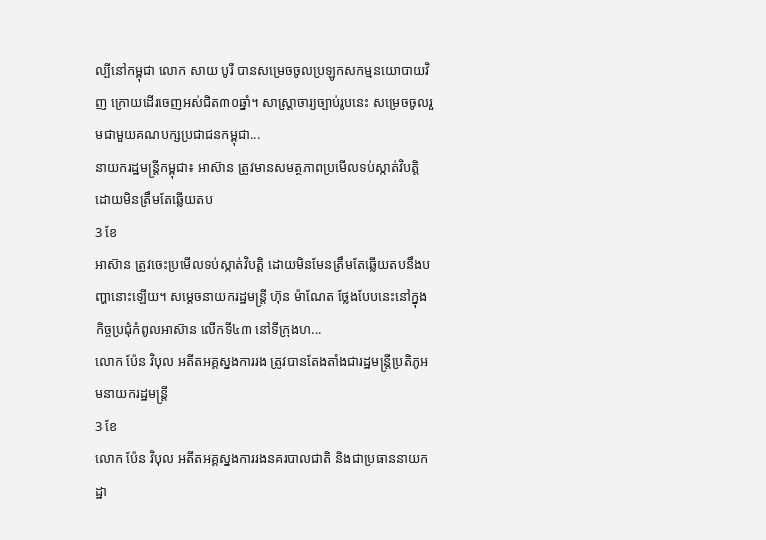ល្បីនៅកម្ពុជា លោក សាយ បូរី បានសម្រេចចូលប្រឡូកសកម្មនយោបាយវិញ ក្រោយដើរចេញអស់ជិត៣០ឆ្នាំ។ សាស្រ្តាចារ្យច្បាប់រូបនេះ សម្រេចចូលរួមជាមួយគណបក្សប្រជាជនកម្ពុជា...
នាយករដ្ឋមន្រ្តីកម្ពុជា៖ អាស៊ាន ត្រូវមានសមត្ថភាពប្រមើលទប់ស្កាត់វិបត្តិ ដោយមិនត្រឹមតែឆ្លើយតប
3 ខែ
អាស៊ាន ត្រូវចេះប្រមើលទប់ស្កាត់វិបត្តិ ដោយមិនមែនត្រឹមតែឆ្លើយតបនឹងបញ្ហានោះឡើយ។ សម្ដេចនាយករដ្ឋមន្រ្តី ហ៊ុន ម៉ាណែត ថ្លែងបែបនេះនៅក្នុងកិច្ចប្រជុំកំពូលអាស៊ាន លើកទី៤៣ នៅទីក្រុងហ...
លោក ប៉ែន វិបុល អតីតអគ្គស្នងការរង ត្រូវបានតែងតាំងជារដ្ឋមន្ត្រីប្រតិភូអមនាយករដ្ឋមន្ត្រី
3 ខែ
លោក ប៉ែន វិបុល អតីតអគ្គស្នងការរងនគរបាលជាតិ និងជាប្រធាននាយកដ្ឋា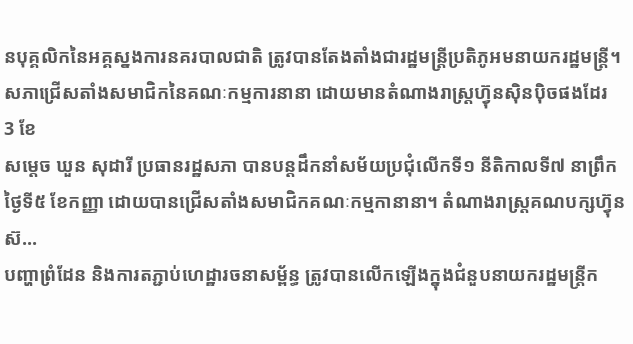នបុគ្គលិកនៃអគ្គស្នងការនគរបាលជាតិ ត្រូវបានតែងតាំងជារដ្ឋមន្ត្រីប្រតិភូអមនាយករដ្ឋមន្ត្រី។
សភាជ្រើសតាំងសមាជិកនៃគណៈកម្មការនានា ដោយមានតំណាងរាស្ត្រហ៊្វុនស៊ិនប៉ិចផងដែរ
3 ខែ
សម្តេច ឃួន សុដារី ប្រធានរដ្ឋសភា បានបន្តដឹកនាំសម័យប្រជុំលើកទី១ នីតិកាលទី៧ នាព្រឹកថ្ងៃទី៥ ខែកញ្ញា ដោយបានជ្រើសតាំងសមាជិកគណៈកម្មកានានា។ តំណាងរាស្ត្រគណបក្សហ៊្វុនស៊...
បញ្ហាព្រំដែន និងការតភ្ជាប់ហេដ្ឋារចនាសម្ព័ន្ធ ត្រូវបានលើកឡើងក្នុងជំនួបនាយករដ្ឋមន្ត្រីក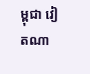ម្ពុជា វៀតណា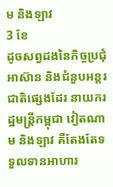ម និងឡាវ
3 ខែ
ដូចសព្វដងនៃកិច្ចប្រជុំអាស៊ាន និងជំនួបអន្តរជាតិផ្សេងដែរ នាយករដ្ឋមន្រ្តីកម្ពុជា វៀតណាម និងឡាវ គឺតែងតែទទួលទានអាហារ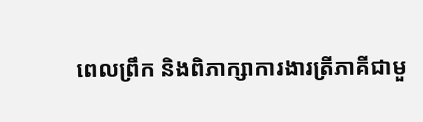ពេលព្រឹក និងពិភាក្សាការងារត្រីភាគីជាមួ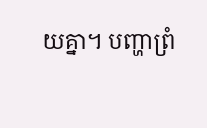យគ្នា។ បញ្ហាព្រំ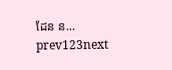ដែន ន...
prev123next